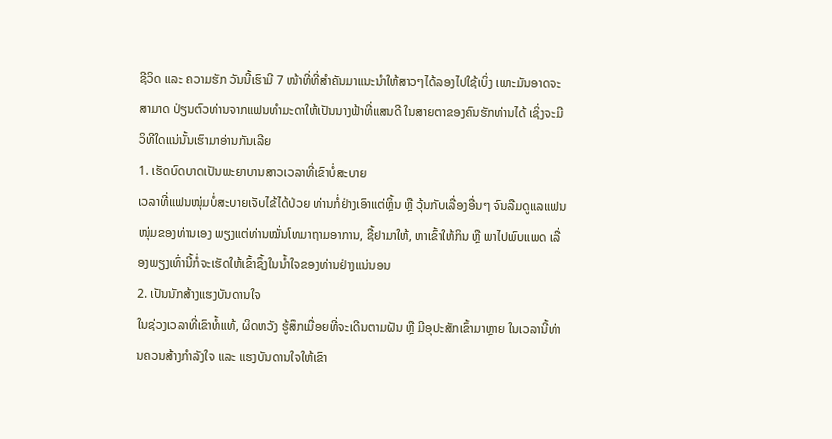ຊີວິດ ແລະ ຄວາມຮັກ ວັນນີ້ເຮົາມີ 7 ໜ້າທີ່ທີ່ສຳຄັນມາແນະນຳໃຫ້ສາວໆໄດ້ລອງໄປໃຊ້ເບິ່ງ ເພາະມັນອາດຈະສາມາດ ປ່ຽນຕົວທ່ານຈາກແຟນທຳມະດາໃຫ້ເປັນນາງຟ້າທີ່ແສນດີ ໃນສາຍຕາຂອງຄົນຮັກທ່ານໄດ້ ເຊິ່ງຈະມີວິທີໃດແນ່ນັ້ນເຮົາມາອ່ານກັນເລີຍ
1. ເຮັດບົດບາດເປັນພະຍາບານສາວເວລາທີ່ເຂົາບໍ່ສະບາຍ
ເວລາທີ່ແຟນໜຸ່ມບໍ່ສະບາຍເຈັບໄຂ້ໄດ້ປ່ວຍ ທ່ານກໍ່ຢ່າງເອົາແຕ່ຫຼິ້ນ ຫຼື ວຸ້ນກັບເລື່ອງອື່ນໆ ຈົນລືມດູແລແຟນໜຸ່ມຂອງທ່ານເອງ ພຽງແຕ່ທ່ານໝັ່ນໂທມາຖາມອາການ, ຊື້ຢາມາໃຫ້, ຫາເຂົ້າໃຫ້ກິນ ຫຼື ພາໄປພົບແພດ ເລື່ອງພຽງເທົ່ານີ້ກໍ່ຈະເຮັດໃຫ້ເຂົ້າຊຶ້ງໃນນ້ຳໃຈຂອງທ່ານຢ່າງແນ່ນອນ
2. ເປັນນັກສ້າງແຮງບັນດານໃຈ
ໃນຊ່ວງເວລາທີ່ເຂົາທໍ້ແທ້, ຜິດຫວັງ ຮູ້ສຶກເມື່ອຍທີ່ຈະເດີນຕາມຝັນ ຫຼື ມີອຸປະສັກເຂົ້າມາຫຼາຍ ໃນເວລານີ້ທ່ານຄວນສ້າງກຳລັງໃຈ ແລະ ແຮງບັນດານໃຈໃຫ້ເຂົາ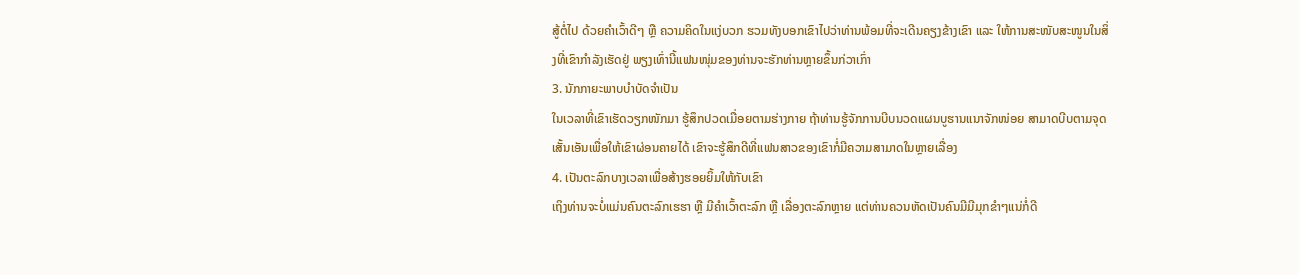ສູ້ຕໍ່ໄປ ດ້ວຍຄຳເວົ້າດີໆ ຫຼື ຄວາມຄິດໃນແງ່ບວກ ຮວມທັງບອກເຂົາໄປວ່າທ່ານພ້ອມທີ່ຈະເດີນຄຽງຂ້າງເຂົາ ແລະ ໃຫ້ການສະໜັບສະໜູນໃນສິ່ງທີ່ເຂົາກຳລັງເຮັດຢູ່ ພຽງເທົ່ານີ້ແຟນໜຸ່ມຂອງທ່ານຈະຮັກທ່ານຫຼາຍຂຶ້ນກ່ວາເກົ່າ
3. ນັກກາຍະພາບບຳບັດຈຳເປັນ
ໃນເວລາທີ່ເຂົາເຮັດວຽກໜັກມາ ຮູ້ສຶກປວດເມື່ອຍຕາມຮ່າງກາຍ ຖ້າທ່ານຮູ້ຈັກການບີບນວດແຜນບູຮານແນາຈັກໜ່ອຍ ສາມາດບີບຕາມຈຸດເສັ້ນເອັນເພື່ອໃຫ້ເຂົາຜ່ອນຄາຍໄດ້ ເຂົາຈະຮູ້ສຶກດີທີ່ແຟນສາວຂອງເຂົາກໍ່ມີຄວາມສາມາດໃນຫຼາຍເລື່ອງ
4. ເປັນຕະລົກບາງເວລາເພື່ອສ້າງຮອຍຍິ້ມໃຫ້ກັບເຂົາ
ເຖິງທ່ານຈະບໍ່ແມ່ນຄົນຕະລົກເຮຮາ ຫຼື ມີຄຳເວົ້າຕະລົກ ຫຼື ເລື່ອງຕະລົກຫຼາຍ ແຕ່ທ່ານຄວນຫັດເປັນຄົນມີມີມຸກຂຳໆແນ່ກໍ່ດີ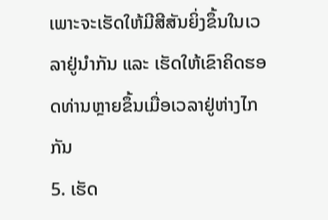ເພາະຈະເຮັດໃຫ້ມີສີສັນຍິ່ງຂຶ້ນໃນເວລາຢູ່ນຳກັນ ແລະ ເຮັດໃຫ້ເຂົາຄິດຮອດທ່ານຫຼາຍຂຶ້ນເມື່ອເວລາຢູ່ຫ່າງໄກກັນ
5. ເຮັດ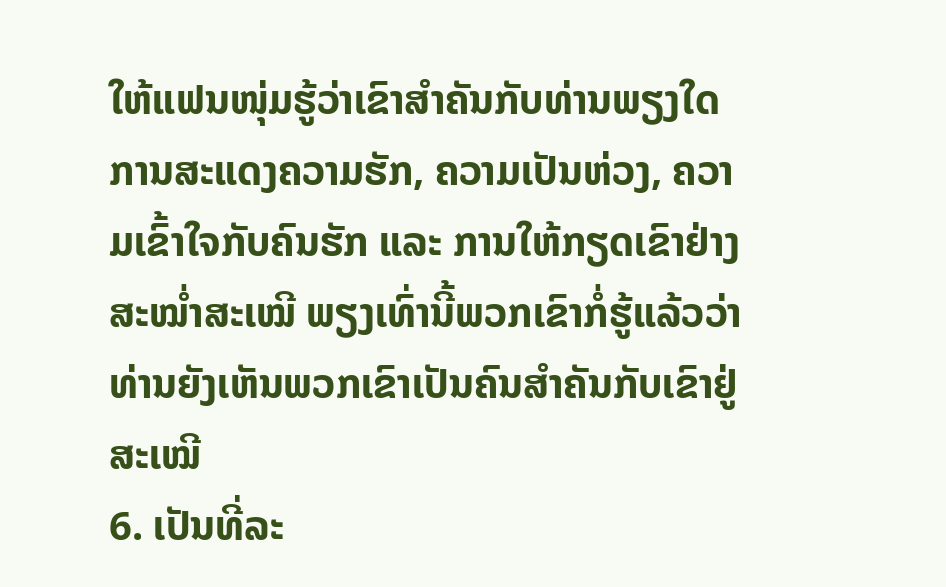ໃຫ້ແຟນໜຸ່ມຮູ້ວ່າເຂົາສຳຄັນກັບທ່ານພຽງໃດ
ການສະແດງຄວາມຮັກ, ຄວາມເປັນຫ່ວງ, ຄວາມເຂົ້າໃຈກັບຄົນຮັກ ແລະ ການໃຫ້ກຽດເຂົາຢ່າງສະໝ່ຳສະເໝີ ພຽງເທົ່ານີ້ພວກເຂົາກໍ່ຮູ້ແລ້ວວ່າທ່ານຍັງເຫັນພວກເຂົາເປັນຄົນສຳຄັນກັບເຂົາຢູ່ສະເໝີ
6. ເປັນທີ່ລະ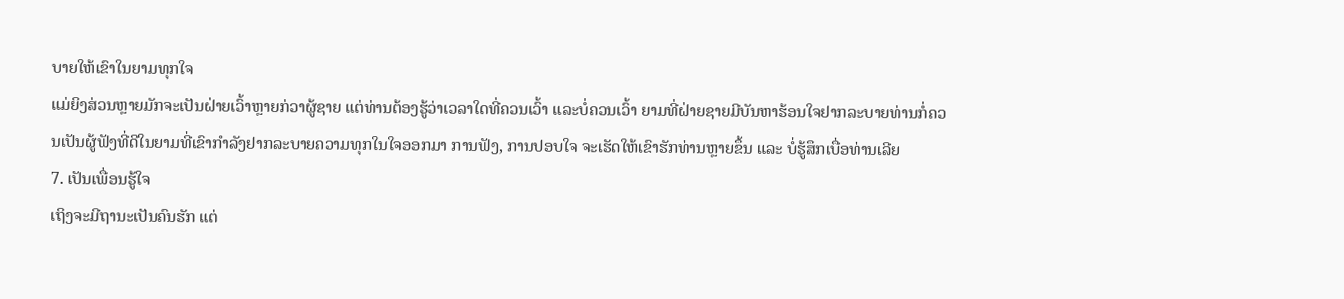ບາຍໃຫ້ເຂົາໃນຍາມທຸກໃຈ
ແມ່ຍິງສ່ວນຫຼາຍມັກຈະເປັນຝ່າຍເວົ້າຫຼາຍກ່ວາຜູ້ຊາຍ ແຕ່ທ່ານຕ້ອງຮູ້ວ່າເວລາໃດທີ່ຄວນເວົ້າ ແລະບໍ່ຄວນເວົ້າ ຍາມທີ່ຝ່າຍຊາຍມີບັນຫາຮ້ອນໃຈຢາກລະບາຍທ່ານກໍ່ຄວນເປັນຜູ້ຟັງທີ່ດີໃນຍາມທີ່ເຂົາກຳລັງຢາກລະບາຍຄວາມທຸກໃນໃຈອອກມາ ການຟັງ, ການປອບໃຈ ຈະເຮັດໃຫ້ເຂົາຮັກທ່ານຫຼາຍຂຶ້ນ ແລະ ບໍ່ຮູ້ສຶກເບື່ອທ່ານເລີຍ
7. ເປັນເພື່ອນຮູ້ໃຈ
ເຖິງຈະມີຖານະເປັນຄົນຮັກ ແຕ່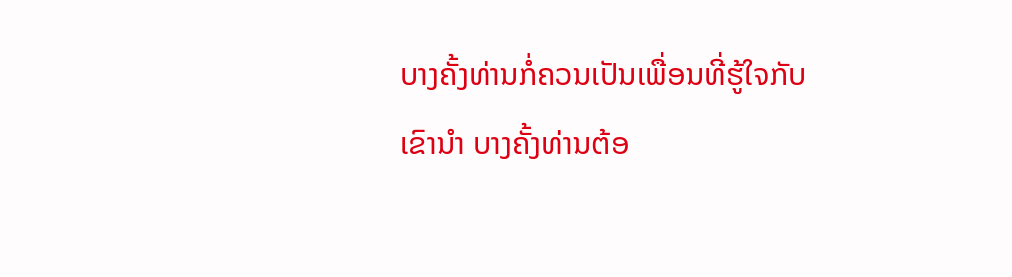ບາງຄັ້ງທ່ານກໍ່ຄວນເປັນເພື່ອນທີ່ຮູ້ໃຈກັບເຂົານຳ ບາງຄັ້ງທ່ານຕ້ອ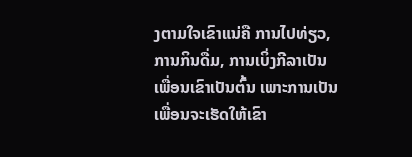ງຕາມໃຈເຂົາແນ່ຄື ການໄປທ່ຽວ, ການກິນດື່ມ, ການເບິ່ງກີລາເປັນເພື່ອນເຂົາເປັນຕົ້ນ ເພາະການເປັນເພື່ອນຈະເຮັດໃຫ້ເຂົາ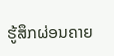ຮູ້ສຶກຜ່ອນຄາຍ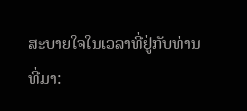ສະບາຍໃຈໃນເວລາທີ່ຢູ່ກັບທ່ານ
ທີ່ມາ: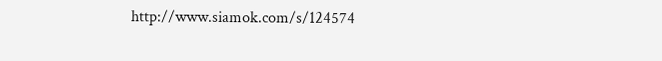http://www.siamok.com/s/124574